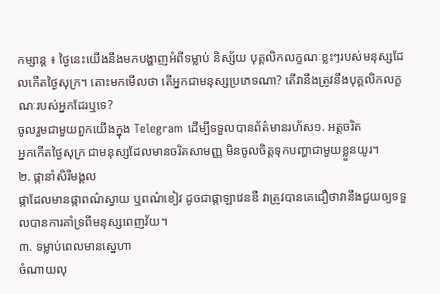កម្សាន្ត ៖ ថ្ងៃនេះយើងនឹងមកបង្ហាញអំពីទម្លាប់ និស្ស័យ បុគ្គលិកលក្ខណៈខ្លះៗរបស់មនុស្សដែលកើតថ្ងៃសុក្រ។ តោះមកមើលថា តើអ្នកជាមនុស្សប្រភេទណា? តើវានឹងត្រូវនឹងបុគ្គលិកលក្ខណៈរបស់អ្នកដែរឬទេ?
ចូលរួមជាមួយពួកយើងក្នុង Telegram ដើម្បីទទួលបានព័ត៌មានរហ័ស១. អត្តចរិត
អ្នកកើតថ្ងៃសុក្រ ជាមនុស្សដែលមានចរិតសាមញ្ញ មិនចូលចិត្តទុកបញ្ហាជាមួយខ្លួនយូរ។
២. ផ្កានាំសិរីមង្គល
ផ្កាដែលមានផ្កាពណ៌ស្វាយ ឬពណ៌ខៀវ ដូចជាផ្កាឡាវេនឌឺ វាត្រូវបានគេជឿថាវានឹងជួយឲ្យទទួលបានការគាំទ្រពីមនុស្សពេញវ័យ។
៣. ទម្លាប់ពេលមានស្នេហា
ចំណាយលុ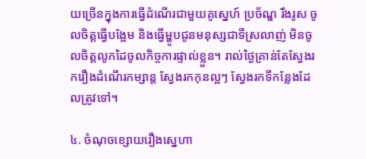យច្រើនក្នុងការធ្វើដំណើរជាមួយគូស្នេហ៍ ប្រច័ណ្ឌ រឹងរូស ចូលចិត្តធ្វើបង្អែម និងធ្វើម្ហូបជូនមនុស្សជាទីស្រលាញ់ មិនចូលចិត្តលូកដៃចូលកិច្ចការផ្ទាល់ខ្លួន។ រាល់ថ្ងៃគ្រាន់តែស្វែងរករឿងដំណើរកម្សាន្ត ស្វែងរកកុនល្អៗ ស្វែងរកទីកន្លែងដែលត្រូវទៅ។

៤. ចំណុចខ្សោយរឿងស្នេហា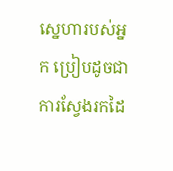ស្នេហារបស់អ្នក ប្រៀបដូចជាការស្វែងរកដៃ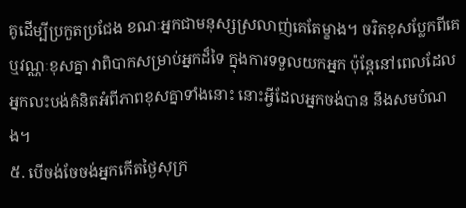គូដើម្បីប្រកួតប្រជែង ខណៈអ្នកជាមនុស្សស្រលាញ់គេតែម្ខាង។ ចរិតខុសប្លែកពីគេ ឬវណ្ណៈខុសគ្នា វាពិបាកសម្រាប់អ្នកដ៏ទៃ ក្នុងការទទួលយកអ្នក ប៉ុន្តែនៅពេលដែលអ្នកលះបង់គំនិតអំពីភាពខុសគ្នាទាំងនោះ នោះអ្វីដែលអ្នកចង់បាន នឹងសមបំណង។
៥. បើចង់ចែចង់អ្នកកើតថ្ងៃសុក្រ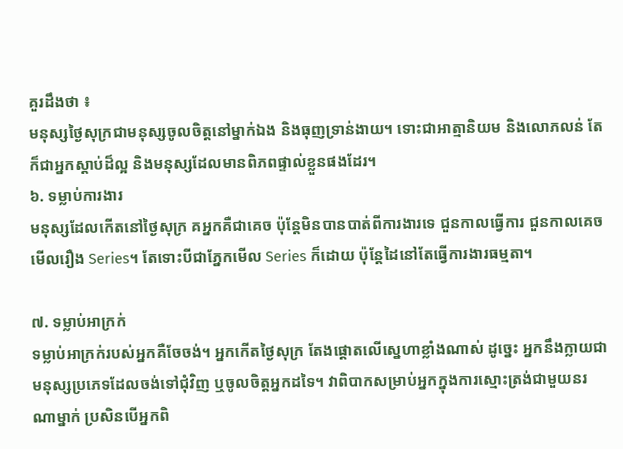គួរដឹងថា ៖
មនុស្សថ្ងៃសុក្រជាមនុស្សចូលចិត្តនៅម្នាក់ឯង និងធុញទ្រាន់ងាយ។ ទោះជាអាត្មានិយម និងលោភលន់ តែក៏ជាអ្នកស្តាប់ដ៏ល្អ និងមនុស្សដែលមានពិភពផ្ទាល់ខ្លួនផងដែរ។
៦. ទម្លាប់ការងារ
មនុស្សដែលកើតនៅថ្ងៃសុក្រ គអ្នកគឺជាគេច ប៉ុន្តែមិនបានបាត់ពីការងារទេ ជួនកាលធ្វើការ ជួនកាលគេចមើលរឿង Series។ តែទោះបីជាភ្នែកមើល Series ក៏ដោយ ប៉ុន្តែដៃនៅតែធ្វើការងារធម្មតា។

៧. ទម្លាប់អាក្រក់
ទម្លាប់អាក្រក់របស់អ្នកគឺចែចង់។ អ្នកកើតថ្ងៃសុក្រ តែងផ្តោតលើស្នេហាខ្លាំងណាស់ ដូច្នេះ អ្នកនឹងក្លាយជាមនុស្សប្រភេទដែលចង់ទៅជុំវិញ ឬចូលចិត្តអ្នកដទៃ។ វាពិបាកសម្រាប់អ្នកក្នុងការស្មោះត្រង់ជាមួយនរណាម្នាក់ ប្រសិនបើអ្នកពិ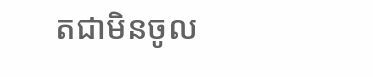តជាមិនចូល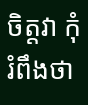ចិត្តវា កុំរំពឹងថា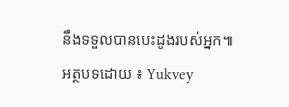នឹងទទួលបានបេះដូងរបស់អ្នក៕
អត្ថបទដោយ ៖ Yukvey